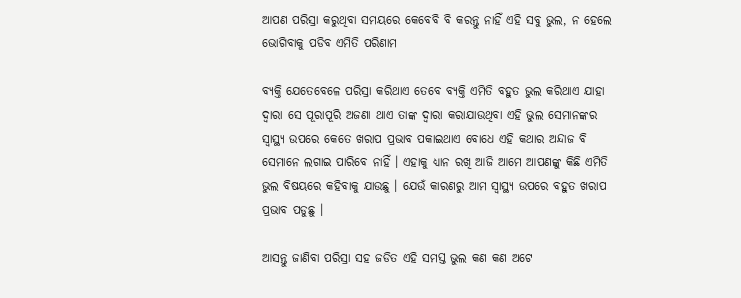ଆପଣ ପରିସ୍ରା କରୁଥିବା ସମୟରେ କେବେବି ବି କରନ୍ତୁ ନାହିଁ ଏହି ସବୁ ଭୁଲ, ନ ହେଲେ ଭୋଗିବାକୁ ପଡିବ ଏମିତି ପରିଣାମ

ବ୍ୟକ୍ତି ଯେତେବେଳେ ପରିସ୍ରା କରିଥାଏ ତେବେ ବ୍ୟକ୍ତି ଏମିତି ବହୁତ ଭୁଲ କରିଥାଏ ଯାହା ଦ୍ଵାରା ସେ ପୂରାପୂରି ଅଜଣା ଥାଏ ତାଙ୍କ ଦ୍ଵାରା କରାଯାଉଥିବା ଏହି ଭୁଲ ସେମାନଙ୍କର ସ୍ୱାସ୍ଥ୍ୟ ଉପରେ କେତେ ଖରାପ ପ୍ରଭାବ ପକାଇଥାଏ ବୋଧେ ଏହି କଥାର ଅନ୍ଦାଜ ବି ସେମାନେ ଲଗାଇ ପାରିବେ ନାହିଁ । ଏହାକୁ ଧ୍ୟାନ ରଖି ଆଜି ଆମେ ଆପଣଙ୍କୁ କିଛି ଏମିତି ଭୁଲ ବିଷୟରେ କହିବାକୁ ଯାଉଛୁ । ଯେଉଁ କାରଣରୁ ଆମ ସ୍ୱାସ୍ଥ୍ୟ ଉପରେ ବହୁତ ଖରାପ ପ୍ରଭାବ ପଡୁଛୁ ।

ଆସନ୍ତୁ ଜାଣିବା ପରିସ୍ରା ସହ ଜଡିତ ଏହି ସମସ୍ତ ଭୁଲ କଣ କଣ ଅଟେ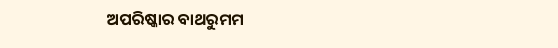ଅପରିଷ୍କାର ବାଥରୁମମ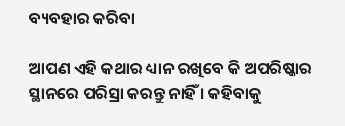ବ୍ୟବହାର କରିବା

ଆପଣ ଏହି କଥାର ଧ୍ୟାନ ରଖିବେ କି ଅପରିଷ୍କାର ସ୍ଥାନରେ ପରିସ୍ରା କରନ୍ତୁ ନାହିଁ । କହିବାକୁ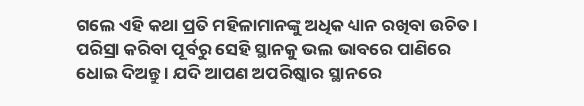ଗଲେ ଏହି କଥା ପ୍ରତି ମହିଳାମାନଙ୍କୁ ଅଧିକ ଧ୍ୟାନ ରଖିବା ଉଚିତ । ପରିସ୍ରା କରିବା ପୂର୍ବରୁ ସେହି ସ୍ଥାନକୁ ଭଲ ଭାବରେ ପାଣିରେ ଧୋଇ ଦିଅନ୍ତୁ । ଯଦି ଆପଣ ଅପରିଷ୍କାର ସ୍ଥାନରେ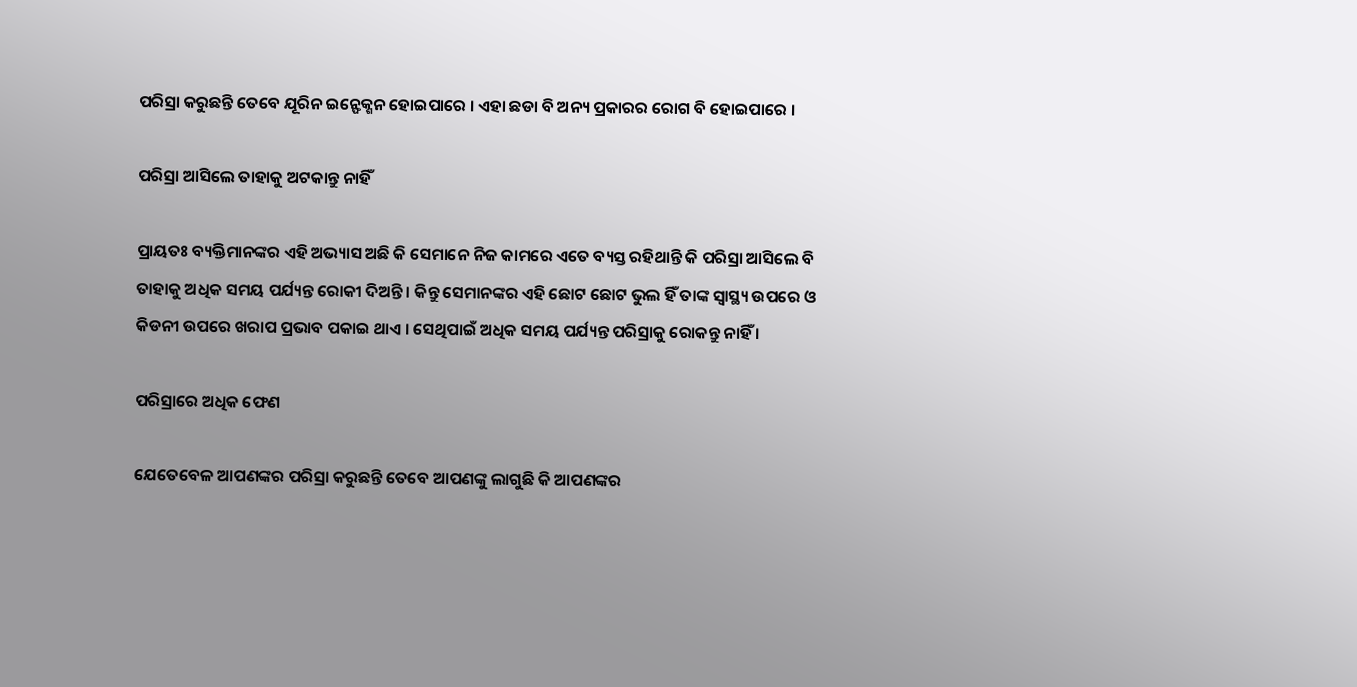ପରିସ୍ରା କରୁଛନ୍ତି ତେବେ ଯୂରିନ ଇନ୍ଫେକ୍ଶନ ହୋଇପାରେ । ଏହା ଛଡା ବି ଅନ୍ୟ ପ୍ରକାରର ରୋଗ ବି ହୋଇପାରେ ।

ପରିସ୍ରା ଆସିଲେ ତାହାକୁ ଅଟକାନ୍ତୁ ନାହିଁ

ପ୍ରାୟତଃ ବ୍ୟକ୍ତିମାନଙ୍କର ଏହି ଅଭ୍ୟାସ ଅଛି କି ସେମାନେ ନିଜ କାମରେ ଏତେ ବ୍ୟସ୍ତ ରହିଥାନ୍ତି କି ପରିସ୍ରା ଆସିଲେ ବି ତାହାକୁ ଅଧିକ ସମୟ ପର୍ଯ୍ୟନ୍ତ ରୋକୀ ଦିଅନ୍ତି । କିନ୍ତୁ ସେମାନଙ୍କର ଏହି ଛୋଟ ଛୋଟ ଭୁଲ ହିଁ ତାଙ୍କ ସ୍ୱାସ୍ଥ୍ୟ ଉପରେ ଓ କିଡନୀ ଉପରେ ଖରାପ ପ୍ରଭାବ ପକାଇ ଥାଏ । ସେଥିପାଇଁ ଅଧିକ ସମୟ ପର୍ଯ୍ୟନ୍ତ ପରିସ୍ରାକୁ ରୋକନ୍ତୁ ନାହିଁ ।

ପରିସ୍ରାରେ ଅଧିକ ଫେଣ

ଯେତେବେଳ ଆପଣଙ୍କର ପରିସ୍ରା କରୁଛନ୍ତି ତେବେ ଆପଣଙ୍କୁ ଲାଗୁଛି କି ଆପଣଙ୍କର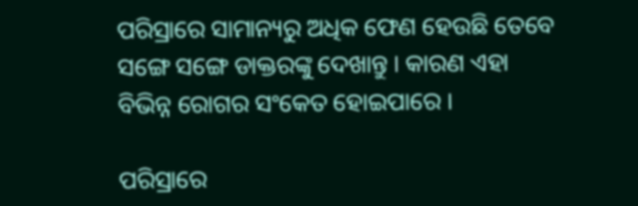ପରିସ୍ରାରେ ସାମାନ୍ୟରୁ ଅଧିକ ଫେଣ ହେଉଛି ତେବେ ସଙ୍ଗେ ସଙ୍ଗେ ଡାକ୍ତରଙ୍କୁ ଦେଖାନ୍ତୁ । କାରଣ ଏହା ବିଭିନ୍ନ ରୋଗର ସଂକେତ ହୋଇପାରେ ।

ପରିସ୍ରାରେ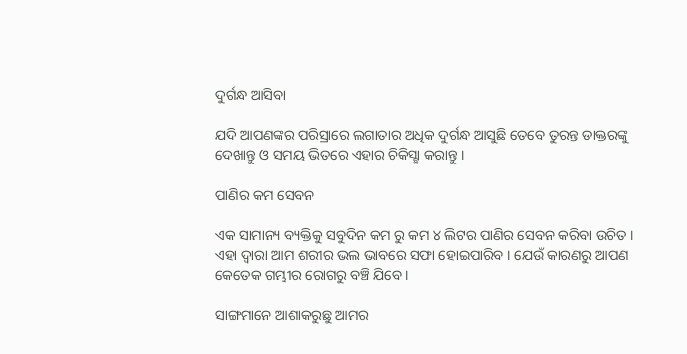ଦୁର୍ଗନ୍ଧ ଆସିବା

ଯଦି ଆପଣଙ୍କର ପରିସ୍ରାରେ ଲଗାତାର ଅଧିକ ଦୁର୍ଗନ୍ଧ ଆସୁଛି ତେବେ ତୁରନ୍ତ ଡାକ୍ତରଙ୍କୁ ଦେଖାନ୍ତୁ ଓ ସମୟ ଭିତରେ ଏହାର ଚିକିସ୍ଛା କରାନ୍ତୁ ।

ପାଣିର କମ ସେବନ

ଏକ ସାମାନ୍ୟ ବ୍ୟକ୍ତିକୁ ସବୁଦିନ କମ ରୁ କମ ୪ ଲିଟର ପାଣିର ସେବନ କରିବା ଉଚିତ । ଏହା ଦ୍ଵାରା ଆମ ଶରୀର ଭଲ ଭାବରେ ସଫା ହୋଇପାରିବ । ଯେଉଁ କାରଣରୁ ଆପଣ କେତେକ ଗମ୍ଭୀର ରୋଗରୁ ବଞ୍ଚି ଯିବେ ।

ସାଙ୍ଗମାନେ ଆଶାକରୁଛୁ ଆମର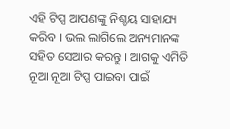ଏହି ଟିପ୍ସ ଆପଣଙ୍କୁ ନିଶ୍ଚୟ ସାହାଯ୍ୟ କରିବ । ଭଲ ଲାଗିଲେ ଅନ୍ୟମାନଙ୍କ ସହିତ ସେଆର କରନ୍ତୁ । ଆଗକୁ ଏମିତି ନୂଆ ନୂଆ ଟିପ୍ସ ପାଇବା ପାଇଁ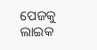ପେଜକୁ ଲାଇକ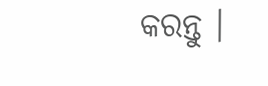କରନ୍ତୁ ।